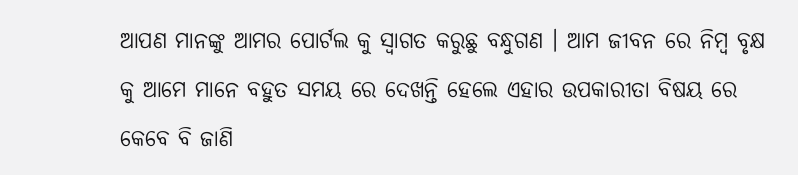ଆପଣ ମାନଙ୍କୁ ଆମର ପୋର୍ଟଲ କୁ ସ୍ୱାଗତ କରୁଛୁ ବନ୍ଧୁଗଣ । ଆମ ଜୀବନ ରେ ନିମ୍ବ ବୃକ୍ଷ କୁ ଆମେ ମାନେ ବହୁତ ସମୟ ରେ ଦେଖନ୍ତି ହେଲେ ଏହାର ଉପକାରୀତା ବିଷୟ ରେ କେବେ ବି ଜାଣି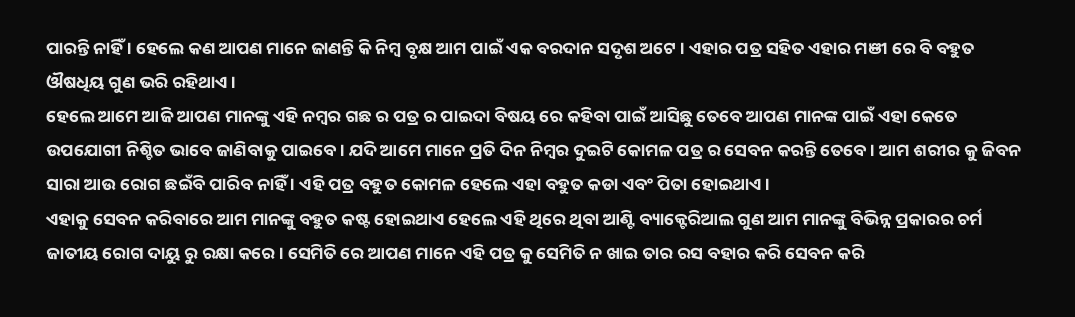ପାରନ୍ତି ନାହିଁ । ହେଲେ କଣ ଆପଣ ମାନେ ଜାଣନ୍ତି କି ନିମ୍ବ ବୃକ୍ଷ ଆମ ପାଇଁ ଏକ ବରଦାନ ସଦୃଶ ଅଟେ । ଏହାର ପତ୍ର ସହିତ ଏହାର ମଞୀ ରେ ବି ବହୁତ ଔଷଧିୟ ଗୁଣ ଭରି ରହିଥାଏ ।
ହେଲେ ଆମେ ଆଜି ଆପଣ ମାନଙ୍କୁ ଏହି ନମ୍ବର ଗଛ ର ପତ୍ର ର ପାଇଦା ବିଷୟ ରେ କହିବା ପାଇଁ ଆସିଛୁ ତେବେ ଆପଣ ମାନଙ୍କ ପାଇଁ ଏହା କେତେ ଉପଯୋଗୀ ନିଶ୍ଚିତ ଭାବେ ଜାଣିବାକୁ ପାଇବେ । ଯଦି ଆମେ ମାନେ ପ୍ରତି ଦିନ ନିମ୍ବର ଦୁଇଟି କୋମଳ ପତ୍ର ର ସେବନ କରନ୍ତି ତେବେ । ଆମ ଶରୀର କୁ ଜିବନ ସାରା ଆଉ ରୋଗ ଛଇଁବି ପାରିବ ନାହିଁ । ଏହି ପତ୍ର ବହୁତ କୋମଳ ହେଲେ ଏହା ବହୁତ କଡା ଏବଂ ପିତା ହୋଇଥାଏ ।
ଏହାକୁ ସେବନ କରିବାରେ ଆମ ମାନଙ୍କୁ ବହୁତ କଷ୍ଟ ହୋଇଥାଏ ହେଲେ ଏହି ଥିରେ ଥିବା ଆଣ୍ଟି ବ୍ୟାକ୍ଟେରିଆଲ ଗୁଣ ଆମ ମାନଙ୍କୁ ବିଭିନ୍ନ ପ୍ରକାରର ଚର୍ମ ଜାତୀୟ ରୋଗ ଦାୟୁ ରୁ ରକ୍ଷା କରେ । ସେମିତି ରେ ଆପଣ ମାନେ ଏହି ପତ୍ର କୁ ସେମିତି ନ ଖାଇ ତାର ରସ ବହାର କରି ସେବନ କରି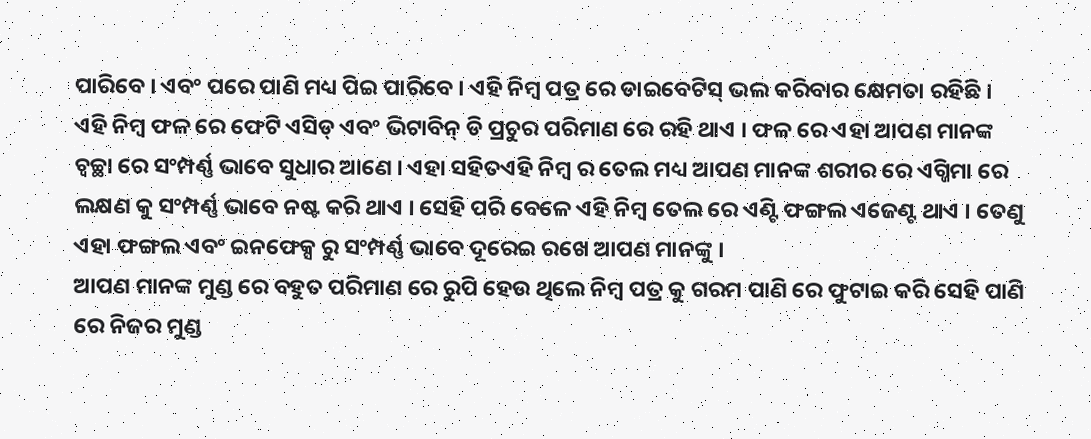ପାରିବେ । ଏବଂ ପରେ ପାଣି ମଧ୍ୟ ପିଇ ପାରିବେ । ଏହି ନିମ୍ବ ପତ୍ର ରେ ଡାଇବେଟିସ୍ ଭଲ କରିବାର କ୍ଷେମତା ରହିଛି ।
ଏହି ନିମ୍ବ ଫଳ ରେ ଫେଟି ଏସିଡ୍ ଏବଂ ଭିଟାବିନ୍ ଡି ପ୍ରଚୁର ପରିମାଣ ରେ ରହି ଥାଏ । ଫଳ ରେ ଏହା ଆପଣ ମାନଙ୍କ ଚ୍ୱଚ୍ଛା ରେ ସଂମ୍ପର୍ଣ୍ଣ ଭାବେ ସୁଧାର ଆଣେ । ଏହା ସହିତଏହି ନିମ୍ବ ର ତେଲ ମଧ୍ୟ ଆପଣ ମାନଙ୍କ ଶରୀର ରେ ଏଗ୍ଜିମା ରେ ଲକ୍ଷଣ କୁ ସଂମ୍ପର୍ଣ୍ଣ ଭାବେ ନଷ୍ଟ କରି ଥାଏ । ସେହି ପରି ବେଳେ ଏହି ନିମ୍ବ ତେଲ ରେ ଏଣ୍ଟି ଫଙ୍ଗଲ ଏଜେଣ୍ଟ ଥାଏ । ତେଣୁ ଏହା ଫଙ୍ଗଲ ଏବଂ ଇନଫେକ୍ସ ରୁ ସଂମ୍ପର୍ଣ୍ଣ ଭାବେ ଦୂରେଇ ରଖେ ଆପଣ ମାନଙ୍କୁ ।
ଆପଣ ମାନଙ୍କ ମୁଣ୍ଡ ରେ ବହୁତ ପରିମାଣ ରେ ରୁପି ହେଉ ଥିଲେ ନିମ୍ବ ପତ୍ର କୁ ଗରମ ପାଣି ରେ ଫୁଟାଇ କରି ସେହି ପାଣି ରେ ନିଜର ମୁଣ୍ଡ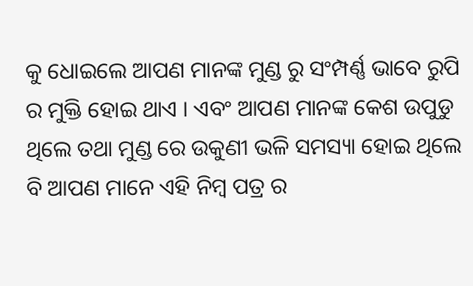କୁ ଧୋଇଲେ ଆପଣ ମାନଙ୍କ ମୁଣ୍ଡ ରୁ ସଂମ୍ପର୍ଣ୍ଣ ଭାବେ ରୁପି ର ମୁକ୍ତି ହୋଇ ଥାଏ । ଏବଂ ଆପଣ ମାନଙ୍କ କେଶ ଉପୁଡୁ ଥିଲେ ତଥା ମୁଣ୍ଡ ରେ ଉକୁଣୀ ଭଳି ସମସ୍ୟା ହୋଇ ଥିଲେ ବି ଆପଣ ମାନେ ଏହି ନିମ୍ବ ପତ୍ର ର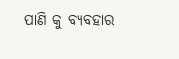ପାଣି କୁ ବ୍ୟବହାର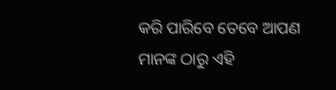କରି ପାରିବେ ତେବେ ଆପଣ ମାନଙ୍କ ଠାରୁ ଏହି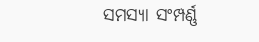ସମସ୍ୟା ସଂମ୍ପର୍ଣ୍ଣ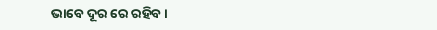ଭାବେ ଦୂର ରେ ରହିବ ।